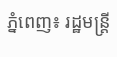ភ្នំពេញ៖ រដ្ឋមន្ត្រី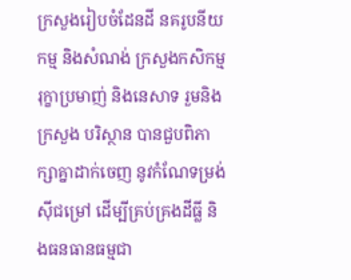ក្រសួងរៀបចំដែនដី នគរូបនីយកម្ម និងសំណង់ ក្រសួងកសិកម្ម រុក្ខាប្រមាញ់ និងនេសាទ រួមនិង ក្រសួង បរិស្ថាន បានជួបពិភាក្សាគ្នាដាក់ចេញ នូវកំណែទម្រង់ស៊ីជម្រៅ ដើម្បីគ្រប់គ្រងដីធ្លី និងធនធានធម្មជា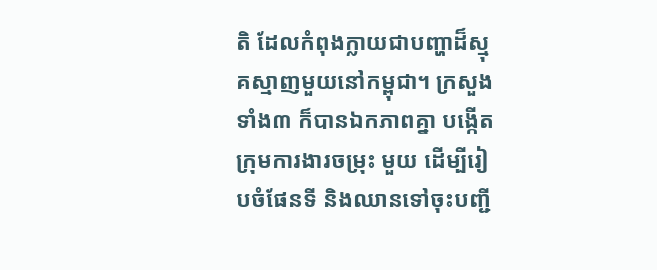តិ ដែលកំពុងក្លាយជាបញ្ហាដ៏ស្មុគស្មាញមួយនៅកម្ពុជា។ ក្រសួងទាំង៣ ក៏បានឯកភាពគ្នា បង្កើតក្រុមការងារចម្រុះ មួយ ដើម្បីរៀបចំផែនទី និងឈានទៅចុះបញ្ជី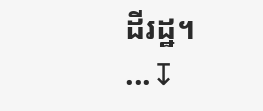ដីរដ្ឋ។
...↧